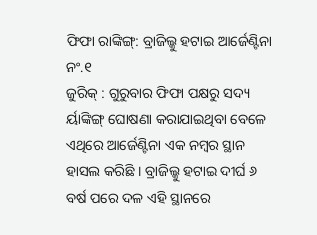ଫିଫା ରାଙ୍କିଙ୍ଗ୍: ବ୍ରାଜିଲ୍କୁ ହଟାଇ ଆର୍ଜେଣ୍ଟିନା ନଂ.୧
ଜୁରିକ୍ : ଗୁରୁବାର ଫିଫା ପକ୍ଷରୁ ସଦ୍ୟ ର୍ୟାଙ୍କିଙ୍ଗ୍ ଘୋଷଣା କରାଯାଇଥିବା ବେଳେ ଏଥିରେ ଆର୍ଜେଣ୍ଟିନା ଏକ ନମ୍ବର ସ୍ଥାନ ହାସଲ କରିଛି । ବ୍ରାଜିଲ୍କୁ ହଟାଇ ଦୀର୍ଘ ୬ ବର୍ଷ ପରେ ଦଳ ଏହି ସ୍ଥାନରେ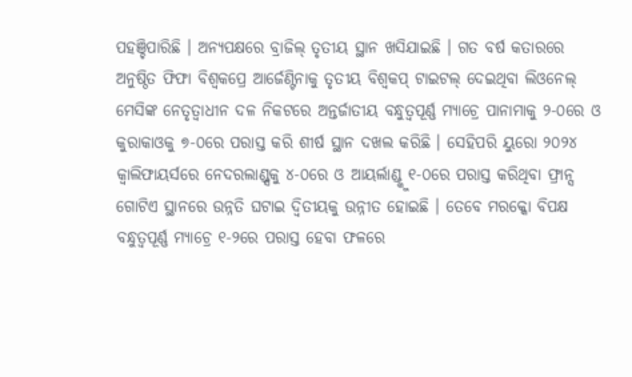ପହଞ୍ଚିପାରିଛି । ଅନ୍ୟପକ୍ଷରେ ବ୍ରାଜିଲ୍ ତୃତୀୟ ସ୍ଥାନ ଖସିଯାଇଛି । ଗତ ବର୍ଷ କତାରରେ ଅନୁଷ୍ଠିତ ଫିଫା ବିଶ୍ୱକପ୍ରେ ଆର୍ଜେଣ୍ଟିନାକୁ ତୃତୀୟ ବିଶ୍ୱକପ୍ ଟାଇଟଲ୍ ଦେଇଥିବା ଲିଓନେଲ୍ ମେସିଙ୍କ ନେତୃତ୍ୱାଧୀନ ଦଳ ନିକଟରେ ଅନ୍ତର୍ଜାତୀୟ ବନ୍ଧୁତ୍ୱପୂର୍ଣ୍ଣ ମ୍ୟାଚ୍ରେ ପାନାମାକୁ ୨-୦ରେ ଓ କୁରାକାଓକୁ ୭-୦ରେ ପରାସ୍ତ କରି ଶୀର୍ଷ ସ୍ଥାନ ଦଖଲ କରିଛି । ସେହିପରି ୟୁରୋ ୨୦୨୪ କ୍ୱାଲିଫାୟର୍ସରେ ନେଦରଲାଣ୍ଡ୍ସକୁ ୪-୦ରେ ଓ ଆୟର୍ଲାଣ୍ଡ୍କୁ ୧-୦ରେ ପରାସ୍ତ କରିଥିବା ଫ୍ରାନ୍ସ ଗୋଟିଏ ସ୍ଥାନରେ ଉନ୍ନତି ଘଟାଇ ଦ୍ୱିତୀୟକୁ ଉନ୍ନୀତ ହୋଇଛି । ତେବେ ମରକ୍କୋ ବିପକ୍ଷ ବନ୍ଧୁତ୍ୱପୂର୍ଣ୍ଣ ମ୍ୟାଚ୍ରେ ୧-୨ରେ ପରାସ୍ତ ହେବା ଫଳରେ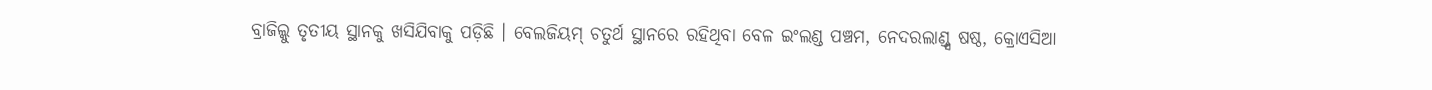ବ୍ରାଜିଲ୍କୁ ତୃତୀୟ ସ୍ଥାନକୁ ଖସିଯିବାକୁ ପଡ଼ିଛି । ବେଲଜିୟମ୍ ଚତୁର୍ଥ ସ୍ଥାନରେ ରହିଥିବା ବେଳ ଇଂଲଣ୍ଡ ପଞ୍ଚମ, ନେଦରଲାଣ୍ଡ୍ସ ଷଷ୍ଠ, କ୍ରୋଏସିଆ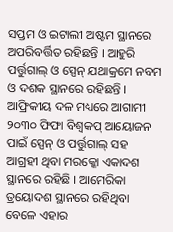ସପ୍ତମ ଓ ଇଟାଲୀ ଅଷ୍ଟମ ସ୍ଥାନରେ ଅପରିବର୍ତ୍ତିତ ରହିଛନ୍ତି । ଆହୁରି ପର୍ତ୍ତୁଗାଲ୍ ଓ ସ୍ପେନ୍ ଯଥାକ୍ରମେ ନବମ ଓ ଦଶକ ସ୍ଥାନରେ ରହିଛନ୍ତି । ଆଫ୍ରିକୀୟ ଦଳ ମଧ୍ୟରେ ଆଗାମୀ ୨୦୩୦ ଫିଫା ବିଶ୍ୱକପ୍ ଆୟୋଜନ ପାଇଁ ସ୍ପେନ୍ ଓ ପର୍ତ୍ତୁଗାଲ୍ ସହ ଆଗ୍ରହୀ ଥିବା ମରକ୍କୋ ଏକାଦଶ ସ୍ଥାନରେ ରହିଛି । ଆମେରିକା ତ୍ରୟୋଦଶ ସ୍ଥାନରେ ରହିଥିବା ବେଳେ ଏହାର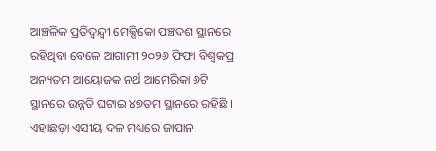ଆଞ୍ଚଳିକ ପ୍ରତିଦ୍ୱନ୍ଦ୍ୱୀ ମେକ୍ସିକୋ ପଞ୍ଚଦଶ ସ୍ଥାନରେ ରହିଥିବା ବେଳେ ଆଗାମୀ ୨୦୨୬ ଫିଫା ବିଶ୍ୱକପ୍ର ଅନ୍ୟତମ ଆୟୋଜକ ନର୍ଥ ଆମେରିକା ୬ଟି ସ୍ଥାନରେ ଉନ୍ନତି ଘଟାଇ ୪୭ତମ ସ୍ଥାନରେ ରହିଛି । ଏହାଛଡ଼ା ଏସୀୟ ଦଳ ମଧ୍ୟରେ ଜାପାନ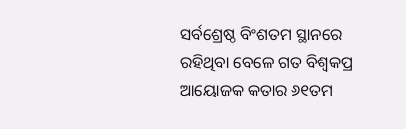ସର୍ବଶ୍ରେଷ୍ଠ ବିଂଶତମ ସ୍ଥାନରେ ରହିଥିବା ବେଳେ ଗତ ବିଶ୍ୱକପ୍ର ଆୟୋଜକ କତାର ୬୧ତମ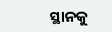ସ୍ଥାନକୁ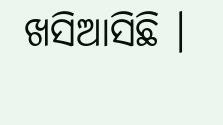ଖସିଆସିଛି ।